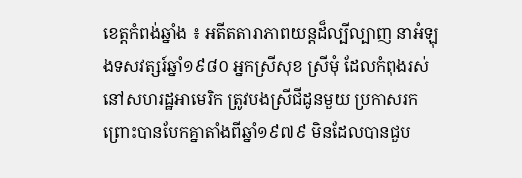ខេត្តកំពង់ឆ្នាំង ៖ អតីតតារាភាពយន្តដ៏ល្បីល្បាញ នាអំឡុងទសវត្សរ៍ឆ្នាំ១៩៨០ អ្នកស្រីសុខ ស្រីមុំ ដែលកំពុងរស់នៅសហរដ្ឋអាមេរិក ត្រូវបងស្រីជីដូនមួយ ប្រកាសរក ព្រោះបានបែកគ្នាតាំងពីឆ្នាំ១៩៧៩ មិនដែលបានជួប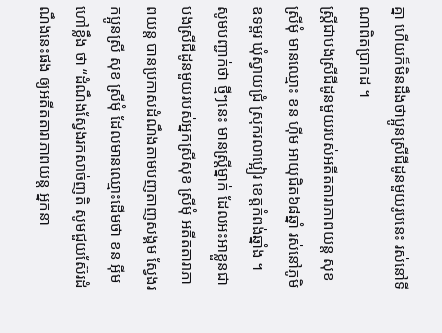គ្នា ហើយក៏មិនដឹងថាប្អូនស្រីជីដូនមួយរូបនេះ រស់នៅទីណាពិតប្រាកដ ។
ស្រ្តីជាបងស្រីជីដូនមួយរបស់អតីតតារាភាពយន្ត សុខ ស្រីមុំ មានឈ្មោះ ខន ហ៊ីម អាយុជិត៦៨ឆ្នាំ រស់នៅភូមិឧទម្ពរ ឃុំស្វាយជ្រំ ស្រុករលាប្អៀរ ខេត្តកំពង់ឆ្នាំង ។
សូមបញ្ជាក់ថា ថ្មីៗនេះ មានស្ត្រីម្នាក់ ដែលអះអាខ្លួនជាបងស្រីជីដូនមួយរបស់អ្នកស្រីសុខ ស្រីមុំ អតីតតារាភាពយន្ត បានប្រកាសដំណឹងតាមបញតាញសង្គម ស្វែងរកប្អូនស្រី សុខ ស្រីមុំ ដែលមានឈ្មោះដើមថា ខន អ៊ីម ហៅខ្លឹង ថា “ដំណឹងស្វែងរកសាច់ញតិ សូមជួយស៊ែរដំណឹងនេះផង ឲ្យឣតីតតារាភាពយន្ត ឣ្នកនា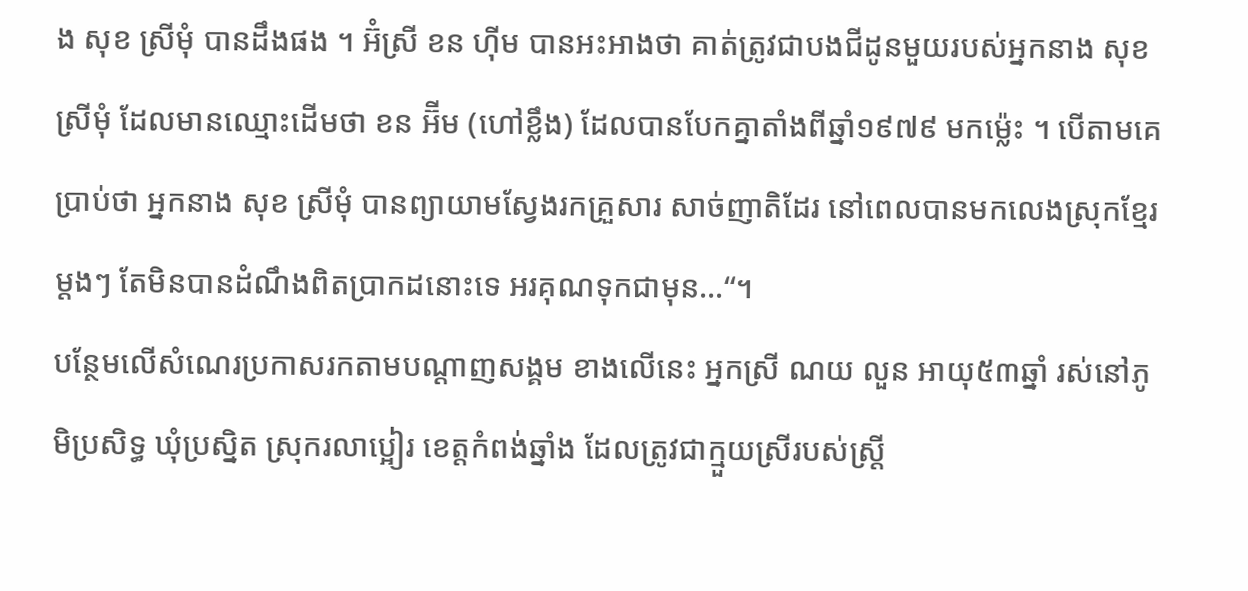ង សុខ ស្រីមុំ បានដឹងផង ។ ឣ៊ំស្រី ខន ហ៊ីម បានឣះឣាងថា គាត់ត្រូវជាបងជីដូនមួយរបស់ឣ្នកនាង សុខ ស្រីមុំ ដែលមានឈ្មោះដើមថា ខន ឣ៊ីម (ហៅខ្លឹង) ដែលបានបែកគ្នាតាំងពីឆ្នាំ១៩៧៩ មកម្ល៉េះ ។ បើតាមគេប្រាប់ថា ឣ្នកនាង សុខ ស្រីមុំ បានព្យាយាមស្វែងរកគ្រួសារ សាច់ញាតិដែរ នៅពេលបានមកលេងស្រុកខ្មែរ ម្តងៗ តែមិនបានដំណឹងពិតប្រាកដនោះទេ ឣរគុណទុកជាមុន…“។
បន្ថែមលើសំណេរប្រកាសរកតាមបណ្ដាញសង្គម ខាងលើនេះ អ្នកស្រី ណយ លួន អាយុ៥៣ឆ្នាំ រស់នៅភូមិប្រសិទ្ធ ឃុំប្រស្និត ស្រុករលាប្អៀរ ខេត្តកំពង់ឆ្នាំង ដែលត្រូវជាក្មួយស្រីរបស់ស្រ្តី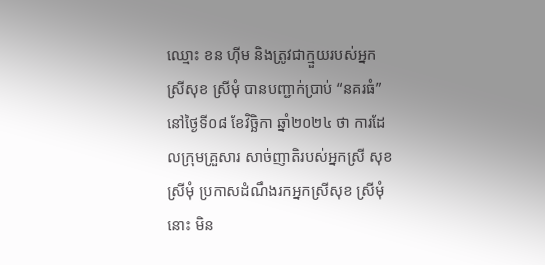ឈ្មោះ ខន ហ៊ីម និងត្រូវជាក្មួយរបស់អ្នកស្រីសុខ ស្រីមុំ បានបញ្ជាក់ប្រាប់ “នគរធំ” នៅថ្ងៃទី០៨ ខែវិច្ឆិកា ឆ្នាំ២០២៤ ថា ការដែលក្រុមគ្រួសារ សាច់ញាតិរបស់អ្នកស្រី សុខ ស្រីមុំ ប្រកាសដំណឹងរកអ្នកស្រីសុខ ស្រីមុំ នោះ មិន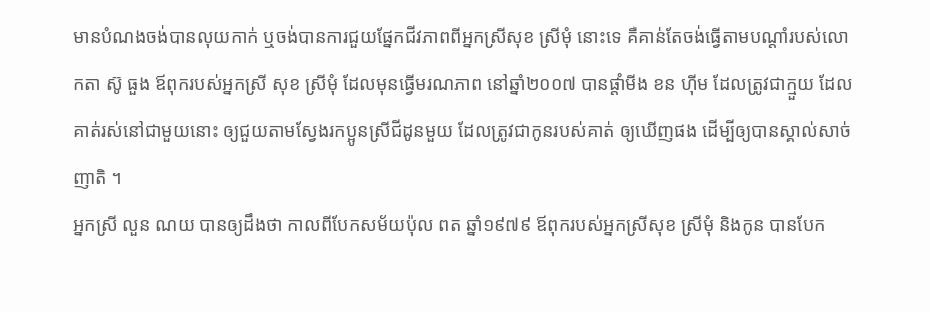មានបំណងចង់បានលុយកាក់ ឬចង់បានការជួយផ្នែកជីវភាពពីអ្នកស្រីសុខ ស្រីមុំ នោះទេ គឺគាន់តែចង់ធ្វើតាមបណ្ដាំរបស់លោកតា ស៊ូ ធួង ឪពុករបស់អ្នកស្រី សុខ ស្រីមុំ ដែលមុនធ្វើមរណភាព នៅឆ្នាំ២០០៧ បានផ្ដាំមីង ខន ហ៊ីម ដែលត្រូវជាក្មួយ ដែលគាត់រស់នៅជាមួយនោះ ឲ្យជួយតាមស្វែងរកប្អូនស្រីជីដូនមួយ ដែលត្រូវជាកូនរបស់គាត់ ឲ្យឃើញផង ដើម្បីឲ្យបានស្គាល់សាច់ញាតិ ។
អ្នកស្រី លួន ណយ បានឲ្យដឹងថា កាលពីបែកសម័យប៉ុល ពត ឆ្នាំ១៩៧៩ ឪពុករបស់អ្នកស្រីសុខ ស្រីមុំ និងកូន បានបែក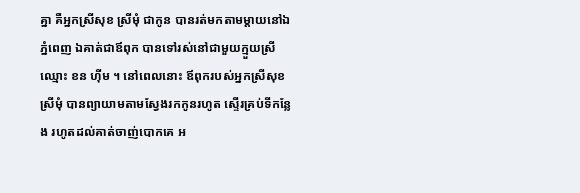គ្នា គឺអ្នកស្រីសុខ ស្រីមុំ ជាកូន បានរត់មកតាមម្ដាយនៅឯភ្នំពេញ ឯគាត់ជាឪពុក បានទៅរស់នៅជាមួយក្មួយស្រី ឈ្មោះ ខន ហ៊ីម ។ នៅពេលនោះ ឪពុករបស់អ្នកស្រីសុខ ស្រីមុំ បានព្យាយាមតាមស្វែងរកកូនរហូត ស្ទើរគ្រប់ទីកន្លែង រហូតដល់គាត់ចាញ់បោកគេ អ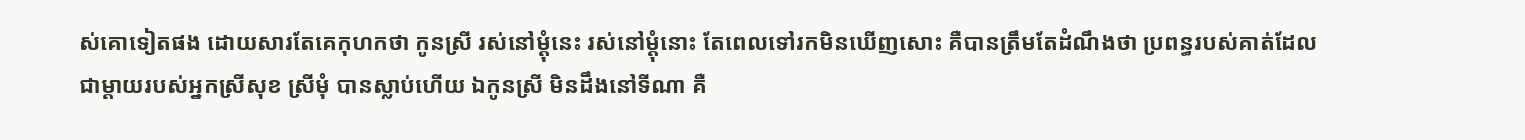ស់គោទៀតផង ដោយសារតែគេកុហកថា កូនស្រី រស់នៅម្ដុំនេះ រស់នៅម្ដុំនោះ តែពេលទៅរកមិនឃើញសោះ គឺបានត្រឹមតែដំណឹងថា ប្រពន្ធរបស់គាត់ដែលជាម្ដាយរបស់អ្នកស្រីសុខ ស្រីមុំ បានស្លាប់ហើយ ឯកូនស្រី មិនដឹងនៅទីណា គឺ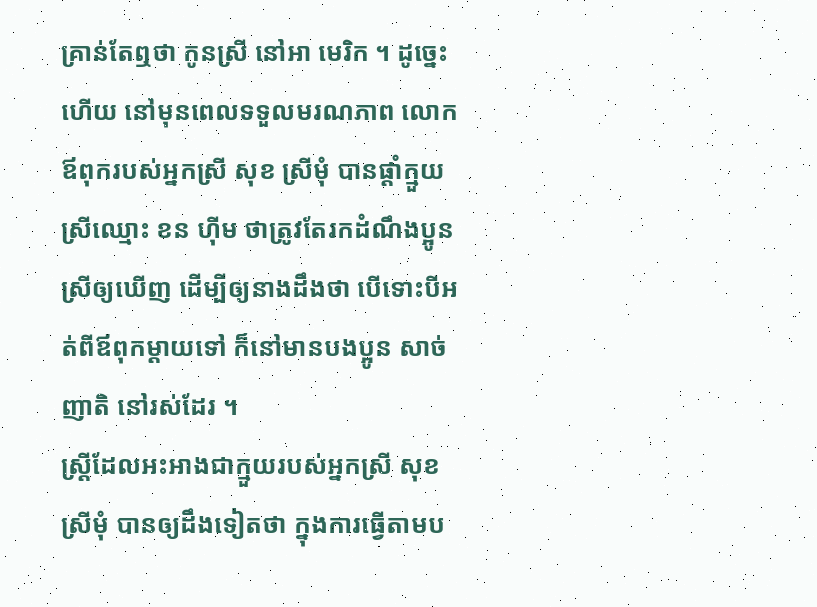គ្រាន់តែឮថា កូនស្រី នៅអា មេរិក ។ ដូច្នេះហើយ នៅមុនពេលទទួលមរណភាព លោកឪពុករបស់អ្នកស្រី សុខ ស្រីមុំ បានផ្ដាំក្មួយស្រីឈ្មោះ ខន ហ៊ីម ថាត្រូវតែរកដំណឹងប្អូនស្រីឲ្យឃើញ ដើម្បីឲ្យនាងដឹងថា បើទោះបីអត់ពីឪពុកម្ដាយទៅ ក៏នៅមានបងប្អូន សាច់ញាតិ នៅរស់ដែរ ។
ស្រី្តដែលអះអាងជាក្មួយរបស់អ្នកស្រី សុខ ស្រីមុំ បានឲ្យដឹងទៀតថា ក្នុងការធ្វើតាមប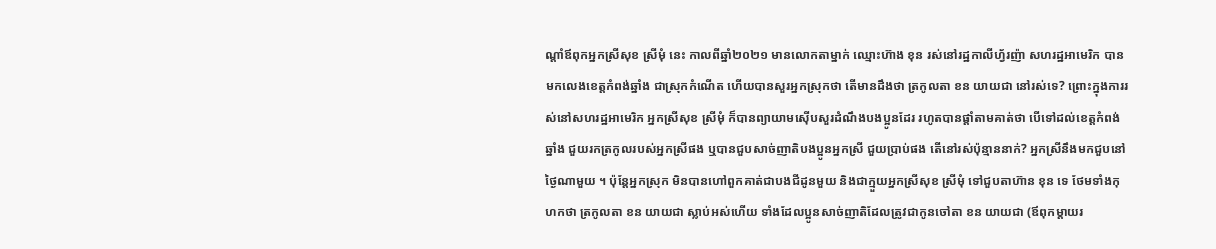ណ្ដាំឪពុកអ្នកស្រីសុខ ស្រីមុំ នេះ កាលពីឆ្នាំ២០២១ មានលោកតាម្នាក់ ឈ្មោះហ៊ាង ខុន រស់នៅរដ្ឋកាលីហ្វ័រញ៉ា សហរដ្ឋអាមេរិក បានមកលេងខេត្តកំពង់ឆ្នាំង ជាស្រុកកំណើត ហើយបានសួរអ្នកស្រុកថា តើមានដឹងថា ត្រកូលតា ខន យាយជា នៅរស់ទេ? ព្រោះក្នុងការរស់នៅសហរដ្ឋអាមេរិក អ្នកស្រីសុខ ស្រីមុំ ក៏បានព្យាយាមស៊ើបសួរដំណឹងបងប្អូនដែរ រហូតបានផ្ដាំតាមគាត់ថា បើទៅដល់ខេត្តកំពង់ឆ្នាំង ជួយរកត្រកូលរបស់អ្នកស្រីផង ឬបានជួបសាច់ញាតិបងប្អូនអ្នកស្រី ជួយប្រាប់ផង តើនៅរស់ប៉ុន្មាននាក់? អ្នកស្រីនឹងមកជួបនៅថ្ងៃណាមួយ ។ ប៉ុន្តែអ្នកស្រុក មិនបានហៅពួកគាត់ជាបងជីដូនមួយ និងជាក្មួយអ្នកស្រីសុខ ស្រីមុំ ទៅជួបតាហ៊ាន ខុន ទេ ថែមទាំងកុហកថា ត្រកូលតា ខន យាយជា ស្លាប់អស់ហើយ ទាំងដែលប្អូនសាច់ញាតិដែលត្រូវជាកូនចៅតា ខន យាយជា (ឪពុកម្ដាយរ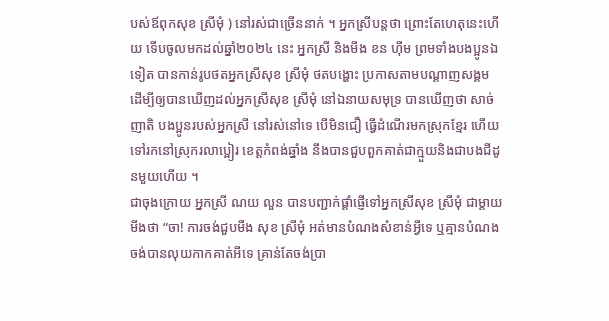បស់ឪពុកសុខ ស្រីមុំ ) នៅរស់ជាច្រើននាក់ ។ អ្នកស្រីបន្តថា ព្រោះតែហេតុនេះហើយ ទើបចូលមកដល់ឆ្នាំ២០២៤ នេះ អ្នកស្រី និងមីង ខន ហ៊ីម ព្រមទាំងបងប្អូនឯទៀត បានកាន់រូបថតអ្នកស្រីសុខ ស្រីមុំ ថតបង្ហោះ ប្រកាសតាមបណ្ដាញសង្គម ដើម្បីឲ្យបានឃើញដល់អ្នកស្រីសុខ ស្រីមុំ នៅឯនាយសមុទ្រ បានឃើញថា សាច់ ញាតិ បងប្អូនរបស់អ្នកស្រី នៅរស់នៅទេ បើមិនជឿ ធ្វើដំណើរមកស្រុកខ្មែរ ហើយទៅរកនៅស្រុករលាប្អៀរ ខេត្តកំពង់ឆ្នាំង នឹងបានជួបពួកគាត់ជាក្មួយនិងជាបងជីដូនមួយហើយ ។
ជាចុងក្រោយ អ្នកស្រី ណយ លួន បានបញ្ជាក់ផ្ដាំផ្ញើទៅអ្នកស្រីសុខ ស្រីមុំ ជាម្តាយមីងថា “ចា! ការចង់ជួបមីង សុខ ស្រីមុំ អត់មានបំណងសំខាន់អ្វីទេ ឬគ្មានបំណងចង់បានលុយកាកគាត់អីទេ គ្រាន់តែចង់ប្រា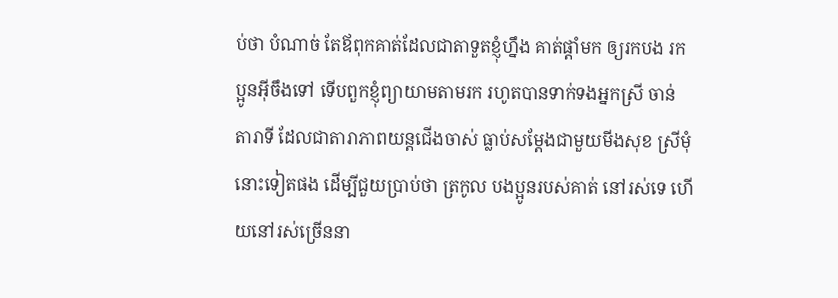ប់ថា បំណាច់ តែឪពុកគាត់ដែលជាតាទួតខ្ញុំហ្នឹង គាត់ផ្ដាំមក ឲ្យរកបង រកប្អូនអ៊ីចឹងទៅ ទើបពួកខ្ញុំព្យាយាមតាមរក រហូតបានទាក់ទងអ្នកស្រី ចាន់ តារាទី ដែលជាតារាភាពយន្តជើងចាស់ ធ្លាប់សម្ដែងជាមួយមីងសុខ ស្រីមុំ នោះទៀតផង ដើម្បីជួយប្រាប់ថា ត្រកូល បងប្អូនរបស់គាត់ នៅរស់ទេ ហើយនៅរស់ច្រើននា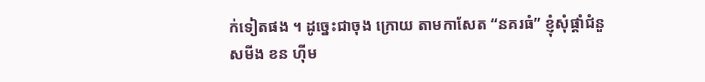ក់ទៀតផង ។ ដូច្នេះជាចុង ក្រោយ តាមកាសែត “នគរធំ” ខ្ញុំសុំផ្ដាំជំនួសមីង ខន ហ៊ីម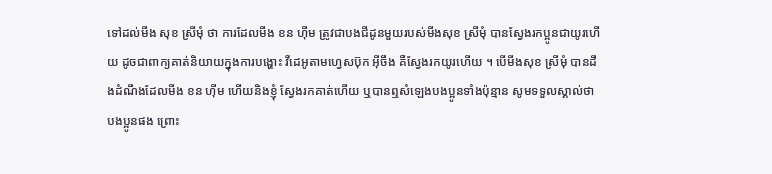ទៅដល់មីង សុខ ស្រីមុំ ថា ការដែលមីង ខន ហ៊ីម ត្រូវជាបងជីដូនមួយរបស់មីងសុខ ស្រីមុំ បានស្វែងរកប្អូនជាយូរហើយ ដូចជាពាក្យគាត់និយាយក្នុងការបង្ហោះ វីដេអូតាមហ្វេសប៊ុក អ៊ីចឹង គឺស្វែងរកយូរហើយ ។ បើមីងសុខ ស្រីមុំ បានដឹងដំណឹងដែលមីង ខន ហ៊ីម ហើយនិងខ្ញុំ ស្វែងរកគាត់ហើយ ឬបានឮសំឡេងបងប្អូនទាំងប៉ុន្មាន សូមទទួលស្គាល់ថា បងប្អូនផង ព្រោះ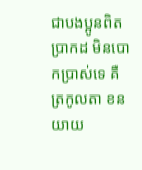ជាបងប្អូនពិតប្រាកដ មិនបោកប្រាស់ទេ គឺត្រកូលតា ខន យាយ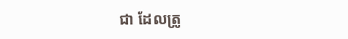ជា ដែលត្រូ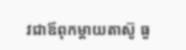វជាឪពុកម្ដាយតាស៊ូ ធួ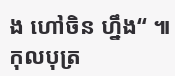ង ហៅចិន ហ្នឹង“ ៕ កុលបុត្រ